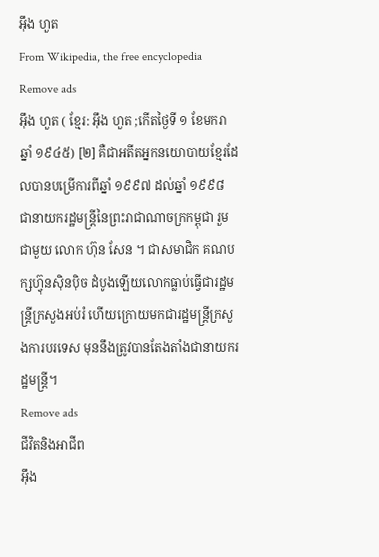អ៊ឹង ហួត
From Wikipedia, the free encyclopedia
Remove ads
អ៊ឹង ហួត ( ខ្មែរ: អ៊ឹង ហួត ;កើតថ្ងៃទី ១ ខែមករា ឆ្នាំ ១៩៤៥) [២] គឺជាអតីតអ្នកនយោបាយខ្មែរដែលបានបម្រើការពីឆ្នាំ ១៩៩៧ ដល់ឆ្នាំ ១៩៩៨ ជានាយករដ្ឋមន្ត្រីនៃព្រះរាជាណាចក្រកម្ពុជា រួមជាមួយ លោក ហ៊ុន សែន ។ ជាសមាជិក គណបក្សហ្វ៊ុនស៊ិនប៉ិច ដំបូងឡើយលោកធ្លាប់ធ្វើជារដ្ឋមន្ត្រីក្រសួងអប់រំ ហើយក្រោយមកជារដ្ឋមន្ត្រីក្រសួងការបរទេស មុននឹងត្រូវបានតែងតាំងជានាយករដ្ឋមន្ត្រី។
Remove ads
ជីវិតនិងអាជីព
អ៊ឹង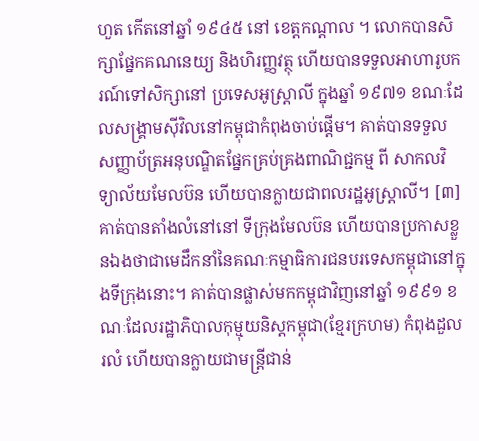ហួត កើតនៅឆ្នាំ ១៩៤៥ នៅ ខេត្តកណ្តាល ។ លោកបានសិក្សាផ្នែកគណនេយ្យ និងហិរញ្ញវត្ថុ ហើយបានទទួលអាហារូបករណ៍ទៅសិក្សានៅ ប្រទេសអូស្ត្រាលី ក្នុងឆ្នាំ ១៩៧១ ខណៈដែលសង្រ្គាមស៊ីវិលនៅកម្ពុជាកំពុងចាប់ផ្តើម។ គាត់បានទទួល សញ្ញាប័ត្រអនុបណ្ឌិតផ្នែកគ្រប់គ្រងពាណិជ្ជកម្ម ពី សាកលវិទ្យាល័យមែលប៊ន ហើយបានក្លាយជាពលរដ្ឋអូស្ត្រាលី។ [៣] គាត់បានតាំងលំនៅនៅ ទីក្រុងមែលប៊ន ហើយបានប្រកាសខ្លួនឯងថាជាមេដឹកនាំនៃគណៈកម្មាធិការជនបរទេសកម្ពុជានៅក្នុងទីក្រុងនោះ។ គាត់បានផ្លាស់មកកម្ពុជាវិញនៅឆ្នាំ ១៩៩១ ខណៈដែលរដ្ឋាភិបាលកុម្មុយនិស្តកម្ពុជា(ខ្មែរក្រហម) កំពុងដួលរលំ ហើយបានក្លាយជាមន្ត្រីជាន់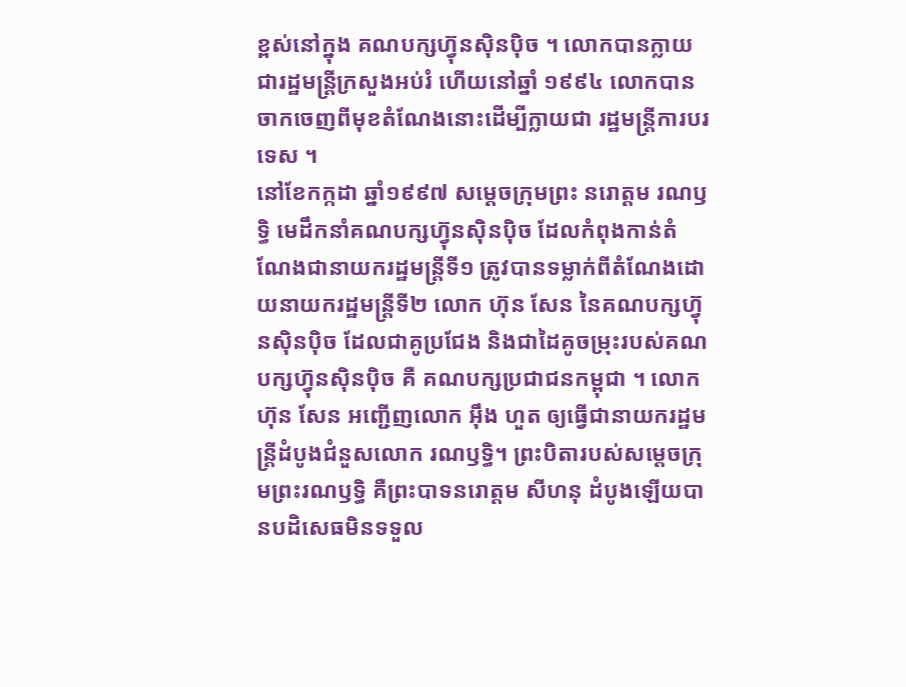ខ្ពស់នៅក្នុង គណបក្សហ្វ៊ុនស៊ិនប៉ិច ។ លោកបានក្លាយជារដ្ឋមន្ត្រីក្រសួងអប់រំ ហើយនៅឆ្នាំ ១៩៩៤ លោកបានចាកចេញពីមុខតំណែងនោះដើម្បីក្លាយជា រដ្ឋមន្ត្រីការបរទេស ។
នៅខែកក្កដា ឆ្នាំ១៩៩៧ សម្ដេចក្រុមព្រះ នរោត្តម រណឫទ្ធិ មេដឹកនាំគណបក្សហ្វ៊ុនស៊ិនប៉ិច ដែលកំពុងកាន់តំណែងជានាយករដ្ឋមន្ត្រីទី១ ត្រូវបានទម្លាក់ពីតំណែងដោយនាយករដ្ឋមន្ត្រីទី២ លោក ហ៊ុន សែន នៃគណបក្សហ៊្វុនស៊ិនប៉ិច ដែលជាគូប្រជែង និងជាដៃគូចម្រុះរបស់គណបក្សហ្វ៊ុនស៊ិនប៉ិច គឺ គណបក្សប្រជាជនកម្ពុជា ។ លោក ហ៊ុន សែន អញ្ជើញលោក អ៊ឹង ហួត ឲ្យធ្វើជានាយករដ្ឋមន្ត្រីដំបូងជំនួសលោក រណឫទ្ធិ។ ព្រះបិតារបស់សម្តេចក្រុមព្រះរណឫទ្ធិ គឺព្រះបាទនរោត្តម សីហនុ ដំបូងឡើយបានបដិសេធមិនទទួល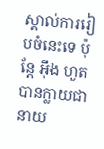ស្គាល់ការរៀបចំនេះទេ ប៉ុន្តែ អុឹង ហួត បានក្លាយជានាយ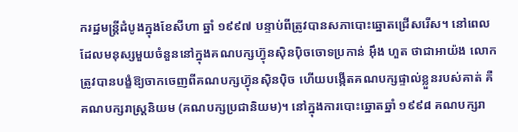ករដ្ឋមន្ត្រីដំបូងក្នុងខែសីហា ឆ្នាំ ១៩៩៧ បន្ទាប់ពីត្រូវបានសភាបោះឆ្នោតជ្រើសរើស។ នៅពេលដែលមនុស្សមួយចំនួននៅក្នុងគណបក្សហ្វ៊ុនស៊ិនប៉ិចចោទប្រកាន់ អុឹង ហួត ថាជាអាយ៉ង លោកត្រូវបានបង្ខំឱ្យចាកចេញពីគណបក្សហ្វ៊ុនស៊ិនប៉ិច ហើយបង្កើតគណបក្សផ្ទាល់ខ្លួនរបស់គាត់ គឺគណបក្សរាស្រ្តនិយម (គណបក្សប្រជានិយម)។ នៅក្នុងការបោះឆ្នោតឆ្នាំ ១៩៩៨ គណបក្សរា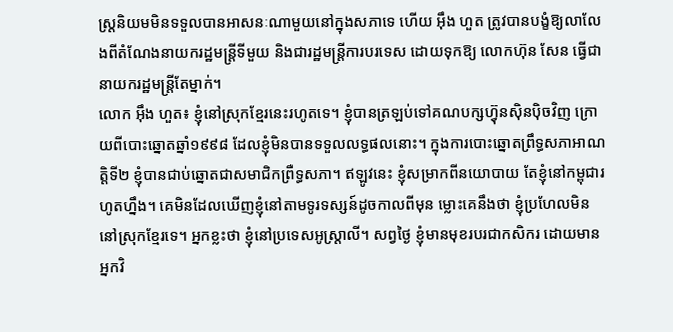ស្រ្តនិយមមិនទទួលបានអាសនៈណាមួយនៅក្នុងសភាទេ ហើយ អុឹង ហួត ត្រូវបានបង្ខំឱ្យលាលែងពីតំណែងនាយករដ្ឋមន្ត្រីទីមួយ និងជារដ្ឋមន្ត្រីការបរទេស ដោយទុកឱ្យ លោកហ៊ុន សែន ធ្វើជានាយករដ្ឋមន្ត្រីតែម្នាក់។
លោក អ៊ឹង ហួត៖ ខ្ញុំនៅស្រុកខ្មែរនេះរហូតទេ។ ខ្ញុំបានត្រឡប់ទៅគណបក្សហ្វ៊ុនស៊ិនប៉ិចវិញ ក្រោយពីបោះឆ្នោតឆ្នាំ១៩៩៨ ដែលខ្ញុំមិនបានទទួលលទ្ធផលនោះ។ ក្នុងការបោះឆ្នោតព្រឹទ្ធសភាអាណត្តិទី២ ខ្ញុំបានជាប់ឆ្នោតជាសមាជិកព្រឺទ្ធសភា។ ឥឡូវនេះ ខ្ញុំសម្រាកពីនយោបាយ តែខ្ញុំនៅកម្ពុជារហូតហ្នឹង។ គេមិនដែលឃើញខ្ញុំនៅតាមទូរទស្សន៍ដូចកាលពីមុន ម្លោះគេនឹងថា ខ្ញុំប្រហែលមិននៅស្រុកខ្មែរទេ។ អ្នកខ្លះថា ខ្ញុំនៅប្រទេសអូស្ត្រាលី។ សព្វថ្ងៃ ខ្ញុំមានមុខរបរជាកសិករ ដោយមានអ្នកវិ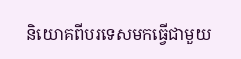និយោគពីបរទេសមកធ្វើជាមួយ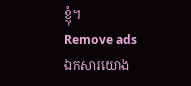ខ្ញុំ។
Remove ads
ឯកសារយោង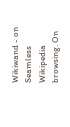Wikiwand - on
Seamless Wikipedia browsing. On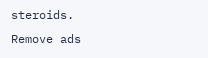steroids.
Remove ads